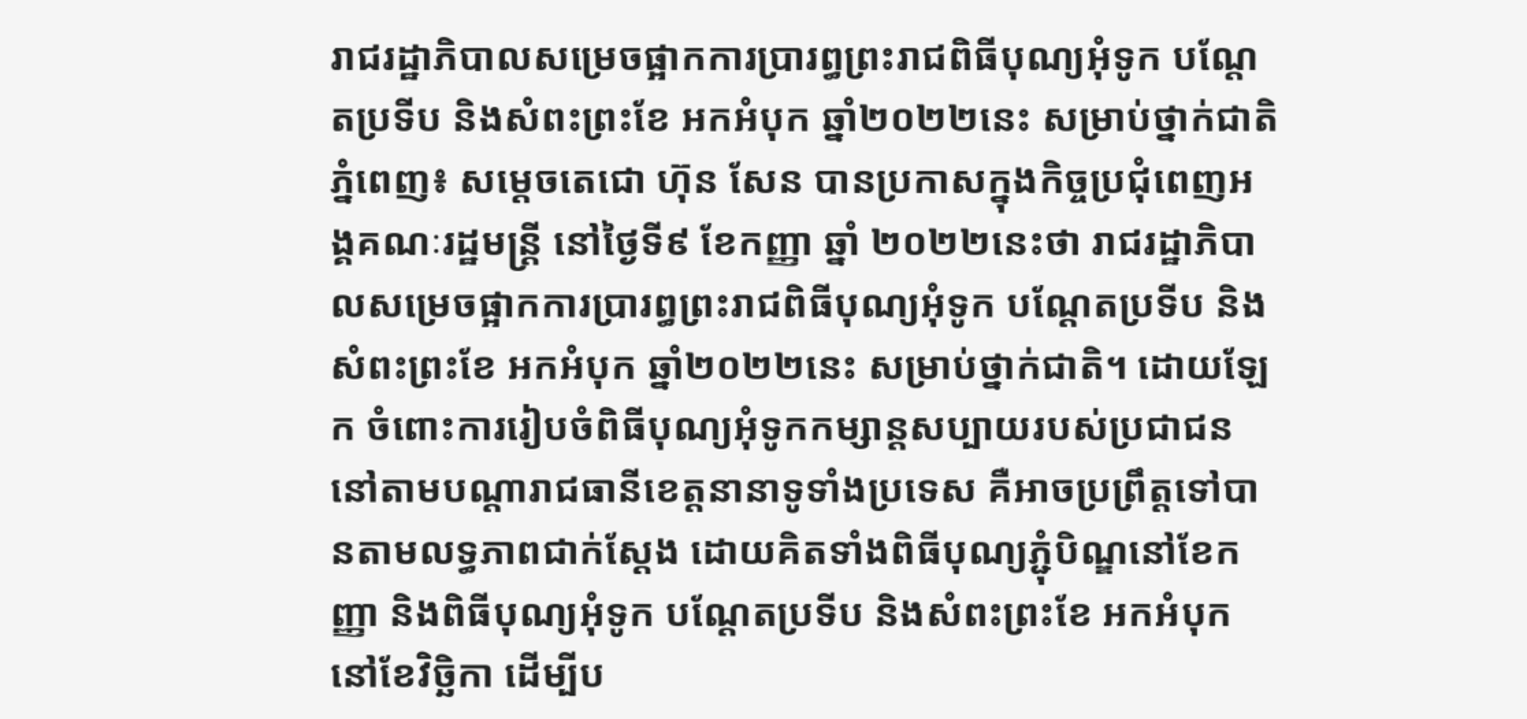រាជរដ្ឋាភិបាលសម្រេចផ្អាកការប្រារព្ធព្រះរាជពិធីបុណ្យអុំទូក បណ្តែតប្រទីប និងសំពះព្រះខែ អកអំបុក ឆ្នាំ២០២២នេះ សម្រាប់ថ្នាក់ជាតិ
ភ្នំពេញ៖ សម្តេចតេជោ ហ៊ុន សែន បានប្រកាសក្នុងកិច្ចប្រជុំពេញអង្គគណៈរដ្ឋមន្ត្រី នៅថ្ងៃទី៩ ខែកញ្ញា ឆ្នាំ ២០២២នេះថា រាជរដ្ឋាភិបាលសម្រេចផ្អាកការប្រារព្ធព្រះរាជពិធីបុណ្យអុំទូក បណ្តែតប្រទីប និងសំពះព្រះខែ អកអំបុក ឆ្នាំ២០២២នេះ សម្រាប់ថ្នាក់ជាតិ។ ដោយឡែក ចំពោះការរៀបចំពិធីបុណ្យអុំទូកកម្សាន្តសប្បាយរបស់ប្រជាជននៅតាមបណ្ដារាជធានីខេត្តនានាទូទាំងប្រទេស គឺអាចប្រព្រឹត្តទៅបានតាមលទ្ធភាពជាក់ស្ដែង ដោយគិតទាំងពិធីបុណ្យភ្ជុំបិណ្ឌនៅខែកញ្ញា និងពិធីបុណ្យអុំទូក បណ្តែតប្រទីប និងសំពះព្រះខែ អកអំបុក នៅខែវិច្ឆិកា ដើម្បីប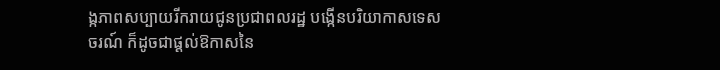ង្កភាពសប្បាយរីករាយជូនប្រជាពលរដ្ឋ បង្កើនបរិយាកាសទេសចរណ៍ ក៏ដូចជាផ្ដល់ឱកាសនៃ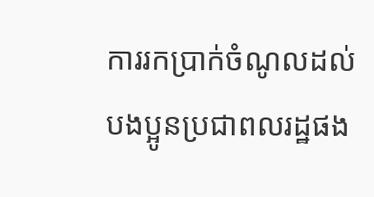ការរកប្រាក់ចំណូលដល់បងប្អូនប្រជាពលរដ្ឋផង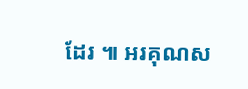ដែរ ៕ អរគុណស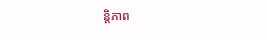ន្តិភាព